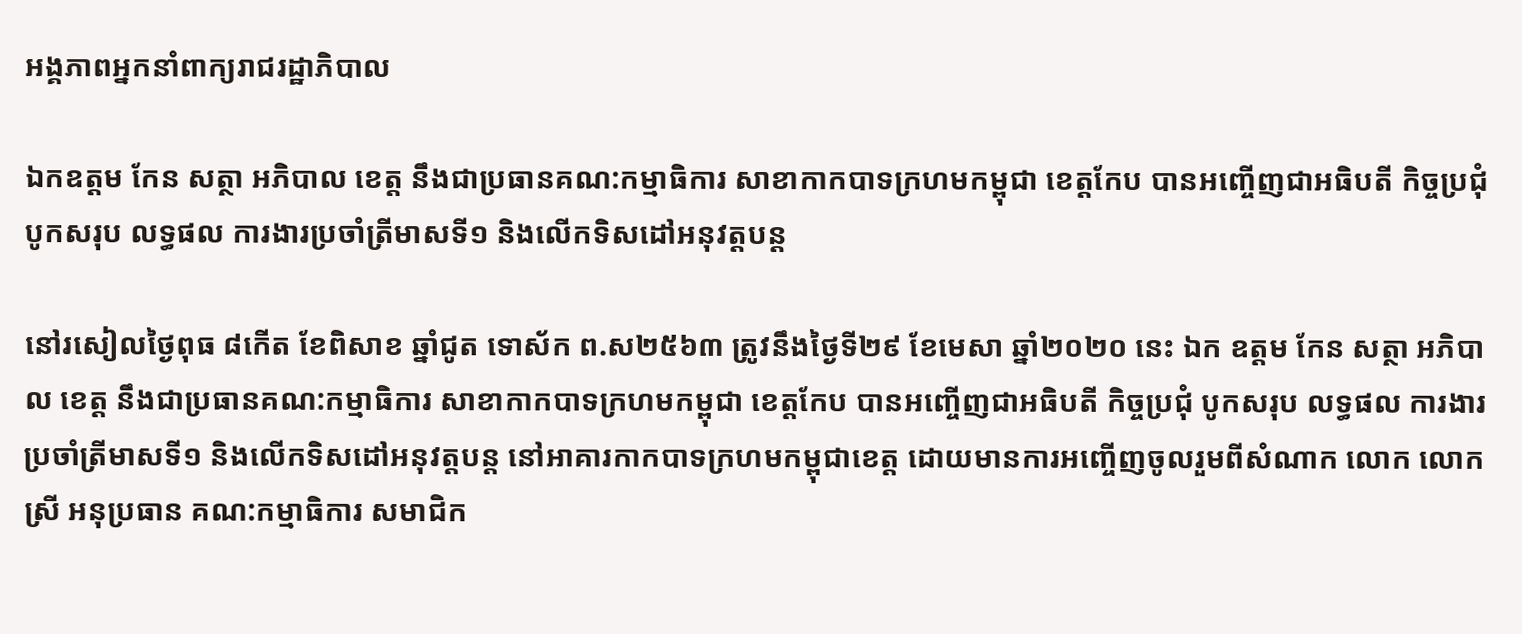អង្គភាពអ្នកនាំពាក្យរាជរដ្ឋាភិបាល

ឯកឧត្ដម កែន សត្ថា អភិបាល ខេត្ត នឹងជាប្រធានគណ:កម្មាធិការ សាខាកាកបាទក្រហមកម្ពុជា ខេត្តកែប បានអញ្ចេីញជាអធិបតី កិច្ចប្រជុំ បូកសរុប លទ្ធផល ការងារប្រចាំត្រីមាសទី១ និងលេីកទិសដៅអនុវត្តបន្ត

នៅរសៀលថ្ងៃពុធ ៨កើត ខែពិសាខ ឆ្នាំជូត ទោស័ក ព.ស២៥៦៣ ត្រូវនឹងថ្ងៃទី២៩ ខែមេសា ឆ្នាំ២០២០ នេះ ឯក ឧត្តម កែន សត្ថា អភិបាល ខេត្ត នឹងជាប្រធានគណ:កម្មាធិការ សាខាកាកបាទក្រហមកម្ពុជា ខេត្តកែប បានអញ្ចេីញជាអធិបតី កិច្ចប្រជុំ បូកសរុប លទ្ធផល ការងារប្រចាំត្រីមាសទី១ និងលេីកទិសដៅអនុវត្តបន្ត នៅអាគារកាកបាទក្រហមកម្ពុជាខេត្ត ដោយមានការអញ្ចេីញចូលរួមពីសំណាក លោក លោកស្រី អនុប្រធាន គណ:កម្មាធិការ សមាជិក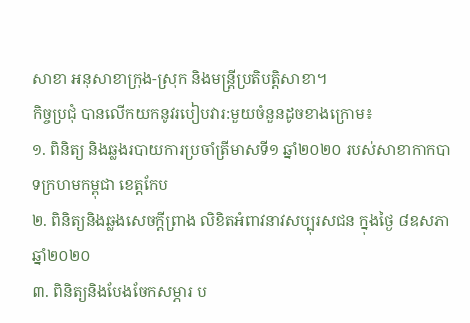សាខា អនុសាខាក្រុង-ស្រុក និងមន្ត្រីប្រតិបត្តិសាខា។
កិច្ចប្រជុំ បានលេីកយកនូវរបៀបវារ:មួយចំនួនដូចខាងក្រោម៖
១. ពិនិត្យ និងឆ្លងរបាយការប្រចាំត្រីមាសទី១ ឆ្នាំ២០២០ របស់សាខាកាកបាទក្រហមកម្ពុជា ខេត្តកែប
២. ពិនិត្យនិងឆ្លងសេចក្តីព្រាង លិខិតអំពាវនាវសប្បុរសជន ក្នុងថ្ងៃ ៨ឧសភា ឆ្នាំ២០២០
៣. ពិនិត្យនិងបែងចែកសម្ភារ ប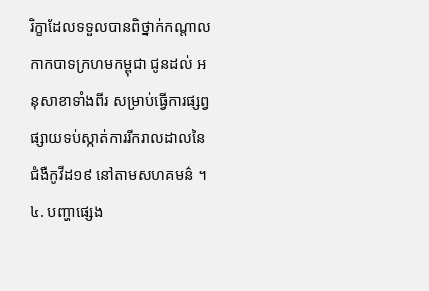រិក្ខាដែលទទួលបានពិថ្នាក់កណ្តាលកាកបាទក្រហមកម្ពុជា ជូនដល់ អនុសាខាទាំងពីរ សម្រាប់ធ្វើការផ្សព្វផ្សាយទប់ស្កាត់ការរីករាលដាលនៃជំងឺកូវីដ១៩ នៅតាមសហគមន៌ ។
៤. បញ្ហាផ្សេង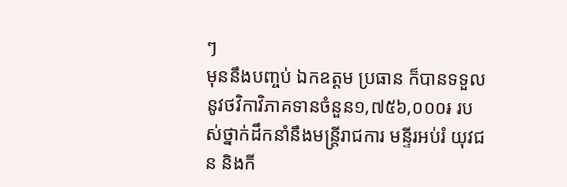ៗ
មុននឹងបញ្ចប់ ឯកឧត្ដម ប្រធាន ក៏បានទទួលនូវថវិកាវិភាគទានចំនួន១,៧៥៦,០០០៛ របស់ថ្នាក់ដឹកនាំនឹងមន្ត្រីរាជការ មន្ទីរអប់រំ យុវជន និងកី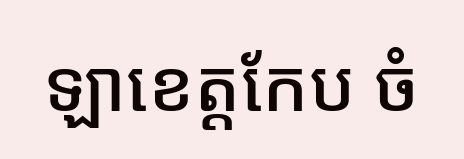ឡាខេត្តកែប ចំ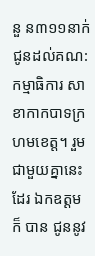នួ ន៣១១នាក់ ជូនដល់គណ:កម្មាធិការ សាខាកាកបាទក្រហមខេត្ត។ រួមជាមួយគ្នានេះដែរ ឯកឧត្ដម ក៏ បាន ជូននូវ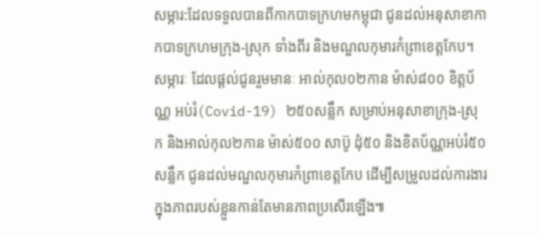សម្ភារ:ដែលទទួលបានពីកាកបាទក្រហមកម្ពុជា ជូនដល់អនុសាខាកាកបាទក្រហមក្រុង-ស្រុក ទាំងពីរ និងមណ្ឌលកុមារកំព្រាខេត្តកែប។ សម្ភារៈ ដែលផ្ដល់ជូនរួមមានៈ អាល់កុល០២កាន ម៉ាស់៨០០ ខិត្តប័ណ្ណ អប់រំ(Covid-19) ២៥០សន្លឹក សម្រាប់អនុសាខាក្រុង-ស្រុក និងអាល់កុល២កាន ម៉ាស់៥០០ សាប៊ូ ដុំ៥០ និងខិតប័ណ្ណអប់រំ៥០សន្លឹក ជូនដល់មណ្ឌលកុមារកំព្រាខេត្តកែប ដេីម្បីសម្រួលដល់ការងារក្នុងភាពរបស់ខ្លួនកាន់តែមានភាពប្រសេីរឡេីង៕